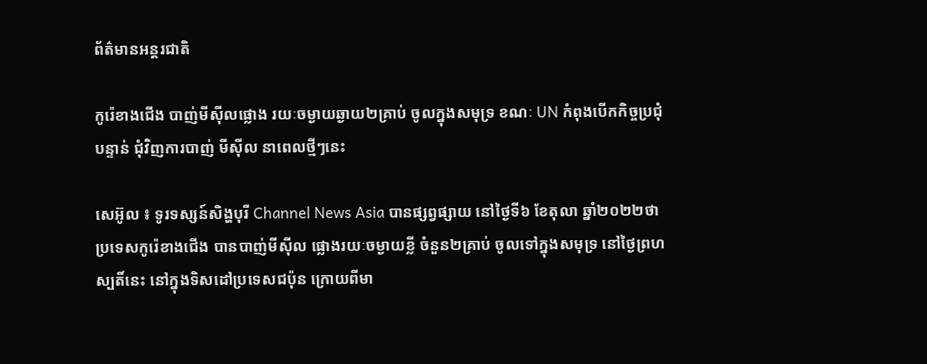ព័ត៌មានអន្តរជាតិ

កូរ៉េខាងជើង បាញ់មីស៊ីលផ្លោង រយៈចម្ងាយឆ្ងាយ២គ្រាប់ ចូលក្នុងសមុទ្រ ខណៈ UN កំពុងបើកកិច្ចប្រជុំបន្ទាន់ ជុំវិញការបាញ់ មីស៊ីល នាពេលថ្មីៗនេះ

សេអ៊ូល ៖ ទូរទស្សន៍សិង្ហបុរី Channel News Asia បានផ្សព្វផ្សាយ នៅថ្ងៃទី៦ ខែតុលា ឆ្នាំ២០២២ថា ប្រទេសកូរ៉េខាងជើង បានបាញ់មីស៊ីល ផ្លោងរយៈចម្ងាយខ្លី ចំនួន២គ្រាប់ ចូលទៅក្នុងសមុទ្រ នៅថ្ងៃព្រហស្បតិ៍នេះ នៅក្នុងទិសដៅប្រទេសជប៉ុន ក្រោយពីមា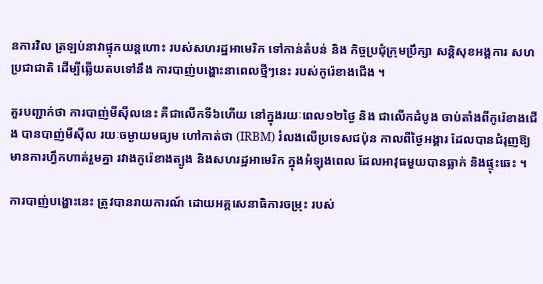នការវិល ត្រឡប់នាវាផ្ទុកយន្តហោះ របស់សហរដ្ឋអាមេរិក ទៅកាន់តំបន់ និង កិច្ចប្រជុំក្រុមប្រឹក្សា សន្តិសុខអង្គការ សហប្រជាជាតិ ដើម្បីឆ្លើយតបទៅនឹង ការបាញ់បង្ហោះនាពេលថ្មីៗនេះ របស់កូរ៉េខាងជើង ។

គួរបញ្ជាក់ថា ការបាញ់មីស៊ីលនេះ គឺជាលើកទី៦ហើយ នៅក្នុងរយៈពេល១២ថ្ងៃ និង ជាលើកដំបូង ចាប់តាំងពីកូរ៉េខាងជើង បានបាញ់មីស៊ីល រយៈចម្ងាយមធ្យម ហៅកាត់ថា (IRBM) រំលងលើប្រទេសជប៉ុន កាលពីថ្ងៃអង្គារ ដែលបានជំរុញឱ្យមានការហ្វឹកហាត់រួមគ្នា រវាងកូរ៉េខាងត្បូង និងសហរដ្ឋអាមេរិក ក្នុងអំឡុងពេល ដែលអាវុធមួយបានធ្លាក់ និងផ្ទុះឆេះ ។

ការបាញ់បង្ហោះនេះ ត្រូវបានរាយការណ៍ ដោយអគ្គសេនាធិការចម្រុះ របស់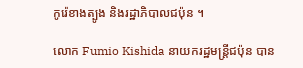កូរ៉េខាងត្បូង និងរដ្ឋាភិបាលជប៉ុន ។

លោក Fumio Kishida នាយករដ្ឋមន្ត្រីជប៉ុន បាន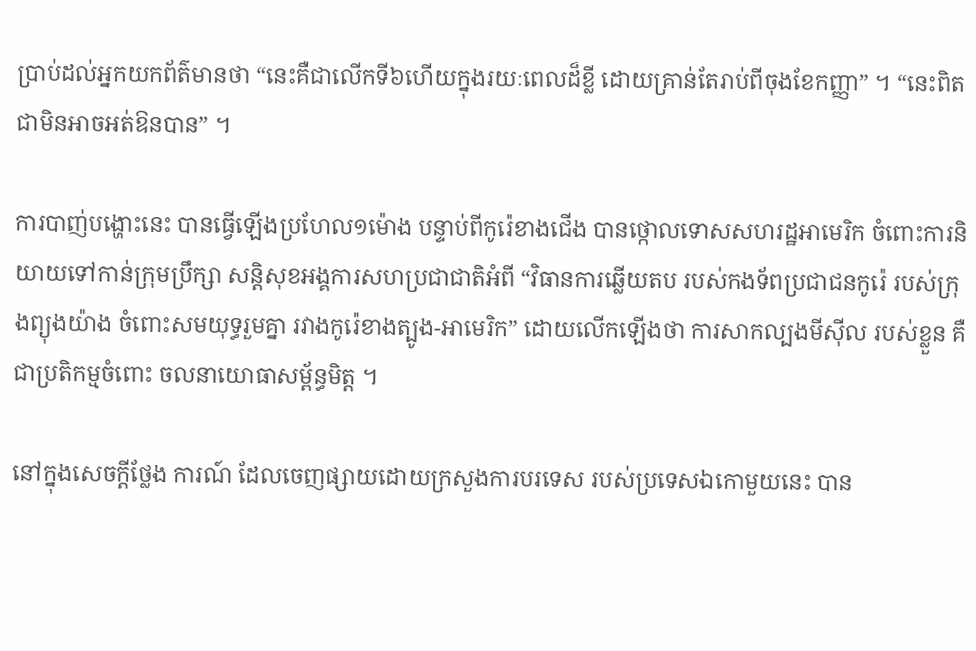ប្រាប់ដល់អ្នកយកព័ត៌មានថា “នេះគឺជាលើកទី៦ហើយក្នុងរយៈពេលដ៏ខ្លី ដោយគ្រាន់តែរាប់ពីចុងខែកញ្ញា” ។ “នេះពិតជាមិនអាចអត់ឱនបាន” ។

ការបាញ់បង្ហោះនេះ បានធ្វើឡើងប្រហែល១ម៉ោង បន្ទាប់ពីកូរ៉េខាងជើង បានថ្កោលទោសសហរដ្ឋអាមេរិក ចំពោះការនិយាយទៅកាន់ក្រុមប្រឹក្សា សន្តិសុខអង្គការសហប្រជាជាតិអំពី “វិធានការឆ្លើយតប របស់កងទ័ពប្រជាជនកូរ៉េ របស់ក្រុងព្យុងយ៉ាង ចំពោះសមយុទ្ធរួមគ្នា រវាងកូរ៉េខាងត្បូង-អាមេរិក” ដោយលើកឡើងថា ការសាកល្បងមីស៊ីល របស់ខ្លួន គឺជាប្រតិកម្មចំពោះ ចលនាយោធាសម្ព័ន្ធមិត្ត ។

នៅក្នុងសេចក្តីថ្លែង ការណ៍ ដែលចេញផ្សាយដោយក្រសួងការបរទេស របស់ប្រទេសឯកោមួយនេះ បាន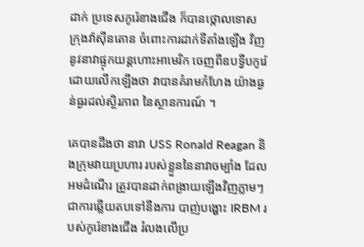ដាក់ ប្រទេសកូរ៉េខាងជើង ក៏បានថ្កោលទោស ក្រុងវ៉ាស៊ីនតោន ចំពោះការដាក់ទីតាំងឡើង វិញ នូវនាវាផ្ទុកយន្តហោះអាមេរិក ចេញពីឧបទ្វីបកូរ៉េដោយលើកឡើងថា វាបានគំរាមកំហែង យ៉ាងធ្ងន់ធ្ងរដល់ស្ថិរភាព នៃស្ថានការណ៍ ។

គេបានដឹងថា នាវា USS Ronald Reagan និងក្រុមវាយប្រហារ របស់ខ្លួននៃនាវាចម្បាំង ដែលអមដំណើរ ត្រូវបានដាក់ពង្រាយឡើងវិញភ្លាមៗ ជាការឆ្លើយតបទៅនឹងការ បាញ់បង្ហោះ IRBM របស់កូរ៉េខាងជើង រំលងលើប្រ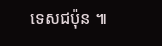ទេសជប៉ុន ៕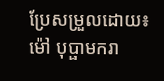ប្រែសម្រួលដោយ៖ ម៉ៅ បុប្ផាមករា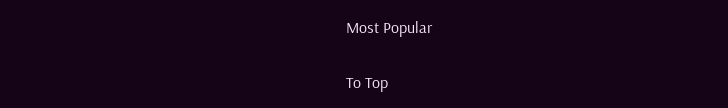Most Popular

To Top